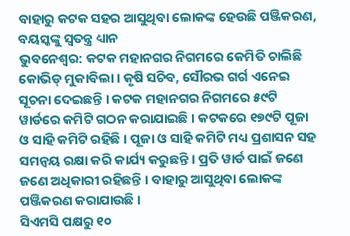ବାହାରୁ କଟକ ସହର ଆସୁଥିବା ଲୋକଙ୍କ ହେଉଛି ପଞ୍ଜିକରଣ, ବୟସ୍କଙ୍କୁ ସ୍ୱତନ୍ତ୍ର ଧ୍ୟାନ
ଭୁବନେଶ୍ୱର: କଟକ ମହାନଗର ନିଗମରେ କେମିତି ଚାଲିଛି କୋଭିଡ୍ ମୁକାବିଲା । କୃଷି ସଚିବ, ସୌରଭ ଗର୍ଗ ଏନେଇ ସୂଚନା ଦେଇଛନ୍ତି । କଟକ ମହାନଗର ନିଗମରେ ୫୯ଟି ୱାର୍ଡରେ କମିଟି ଗଠନ କରାଯାଇଛି । କଟକରେ ୧୭୯ଟି ପୂଜା ଓ ସାହି କମିଟି ରହିଛି । ପୂଜା ଓ ସାହି କମିଟି ମଧ୍ୟ ପ୍ରଶାସନ ସହ ସମନ୍ୱୟ ରକ୍ଷା କରି କାର୍ଯ୍ୟ କରୁଛନ୍ତି । ପ୍ରତି ୱାର୍ଡ ପାଇଁ ଜଣେ ଜଣେ ଅଧିକାରୀ ରହିଛନ୍ତି । ବାହାରୁ ଆସୁଥିବା ଲୋକଙ୍କ ପଞ୍ଜିକରଣ କରାଯାଉଛି ।
ସିଏମସି ପକ୍ଷରୁ ୧୦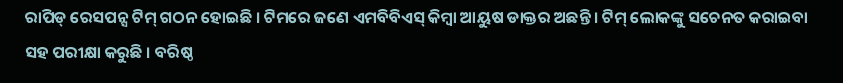ରାପିଡ୍ ରେସପନ୍ସ ଟିମ୍ ଗଠନ ହୋଇଛି । ଟିମରେ ଜଣେ ଏମବିବିଏସ୍ କିମ୍ବା ଆୟୁଷ ଡାକ୍ତର ଅଛନ୍ତି । ଟିମ୍ ଲୋକଙ୍କୁ ସଚେନତ କରାଇବା ସହ ପରୀକ୍ଷା କରୁଛି । ବରିଷ୍ଠ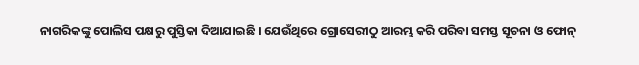ନାଗରିକଙ୍କୁ ପୋଲିସ ପକ୍ଷରୁ ପୁସ୍ତିକା ଦିଆଯାଇଛି । ଯେଉଁଥିରେ ଗ୍ରୋସେରୀଠୁ ଆରମ୍ଭ କରି ପରିବା ସମସ୍ତ ସୂଚନା ଓ ଫୋନ୍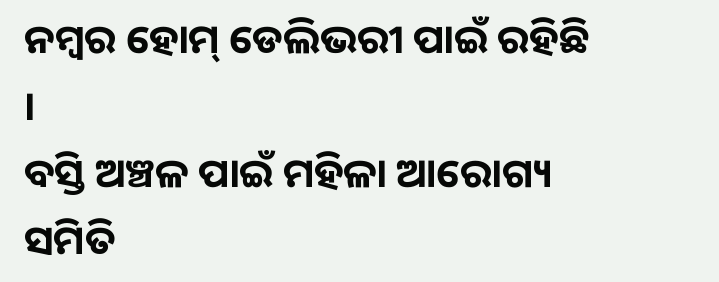ନମ୍ବର ହୋମ୍ ଡେଲିଭରୀ ପାଇଁ ରହିଛି ।
ବସ୍ତି ଅଞ୍ଚଳ ପାଇଁ ମହିଳା ଆରୋଗ୍ୟ ସମିତି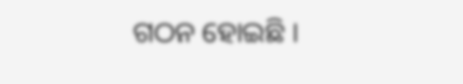ଗଠନ ହୋଇଛି ।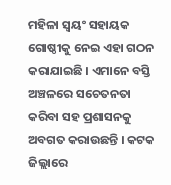ମହିଳା ସ୍ୱୟଂ ସହାୟକ ଗୋଷ୍ଠୀକୁ ନେଇ ଏହା ଗଠନ କରାଯାଇଛି । ଏମାନେ ବସ୍ତି ଅଞ୍ଚଳରେ ସଚେତନତା କରିବା ସହ ପ୍ରଶାସନକୁ ଅବଗତ କରାଉଛନ୍ତି । କଟକ ଜିଲ୍ଲାରେ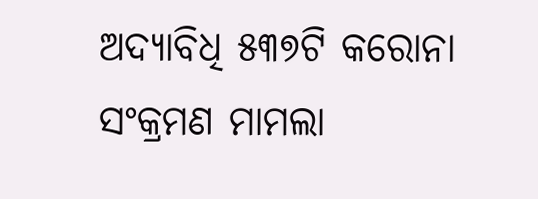ଅଦ୍ୟାବିଧି ୫୩୭ଟି କରୋନା ସଂକ୍ରମଣ ମାମଲା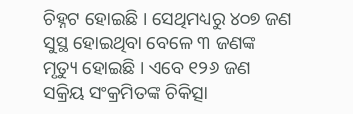ଚିହ୍ନଟ ହୋଇଛି । ସେଥିମଧ୍ୟରୁ ୪୦୭ ଜଣ ସୁସ୍ଥ ହୋଇଥିବା ବେଳେ ୩ ଜଣଙ୍କ ମୃତ୍ୟୁ ହୋଇଛି । ଏବେ ୧୨୬ ଜଣ ସକ୍ରିୟ ସଂକ୍ରମିତଙ୍କ ଚିକିତ୍ସା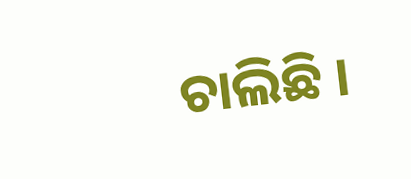ଚାଲିଛି ।